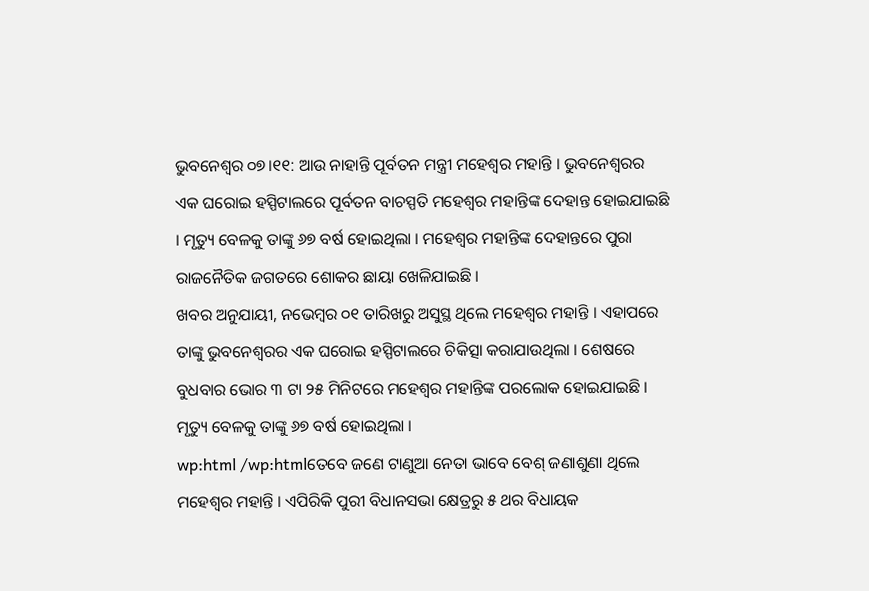ଭୁବନେଶ୍ୱର ୦୭।୧୧: ଆଉ ନାହାନ୍ତି ପୂର୍ବତନ ମନ୍ତ୍ରୀ ମହେଶ୍ୱର ମହାନ୍ତି । ଭୁବନେଶ୍ୱରର ଏକ ଘରୋଇ ହସ୍ପିଟାଲରେ ପୂର୍ବତନ ବାଚସ୍ପତି ମହେଶ୍ୱର ମହାନ୍ତିଙ୍କ ଦେହାନ୍ତ ହୋଇଯାଇଛି । ମୃତ୍ୟୁ ବେଳକୁ ତାଙ୍କୁ ୬୭ ବର୍ଷ ହୋଇଥିଲା । ମହେଶ୍ୱର ମହାନ୍ତିଙ୍କ ଦେହାନ୍ତରେ ପୁରା ରାଜନୈତିକ ଜଗତରେ ଶୋକର ଛାୟା ଖେଳିଯାଇଛି ।
ଖବର ଅନୁଯାୟୀ, ନଭେମ୍ବର ୦୧ ତାରିଖରୁ ଅସୁସ୍ଥ ଥିଲେ ମହେଶ୍ୱର ମହାନ୍ତି । ଏହାପରେ ତାଙ୍କୁ ଭୁବନେଶ୍ୱରର ଏକ ଘରୋଇ ହସ୍ପିଟାଲରେ ଚିକିତ୍ସା କରାଯାଉଥିଲା । ଶେଷରେ ବୁଧବାର ଭୋର ୩ ଟା ୨୫ ମିନିଟରେ ମହେଶ୍ୱର ମହାନ୍ତିଙ୍କ ପରଲୋକ ହୋଇଯାଇଛି । ମୃତ୍ୟୁ ବେଳକୁ ତାଙ୍କୁ ୬୭ ବର୍ଷ ହୋଇଥିଲା ।
wp:html /wp:htmlତେବେ ଜଣେ ଟାଣୁଆ ନେତା ଭାବେ ବେଶ୍ ଜଣାଶୁଣା ଥିଲେ ମହେଶ୍ୱର ମହାନ୍ତି । ଏପିରିକି ପୁରୀ ବିଧାନସଭା କ୍ଷେତ୍ରରୁ ୫ ଥର ବିଧାୟକ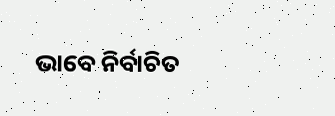ଭାବେ ନିର୍ବାଚିତ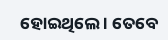ହୋଇଥିଲେ । ତେବେ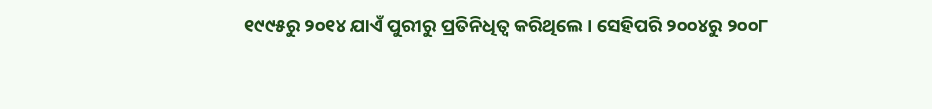୧୯୯୫ରୁ ୨୦୧୪ ଯାଏଁ ପୁରୀରୁ ପ୍ରତିନିଧିତ୍ବ କରିଥିଲେ । ସେହିପରି ୨୦୦୪ରୁ ୨୦୦୮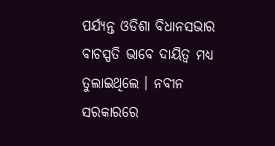ପର୍ଯ୍ୟନ୍ତ ଓଡିଶା ବିଧାନସଭାର ବାଚସ୍ପତି ଭାବେ ଦାୟିତ୍ବ ମଧ୍ୟ ତୁଲାଇଥିଲେ । ନବୀନ ସରକାରରେ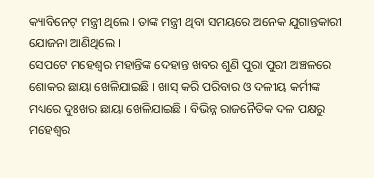କ୍ୟାବିନେଟ୍ ମନ୍ତ୍ରୀ ଥିଲେ । ତାଙ୍କ ମନ୍ତ୍ରୀ ଥିବା ସମୟରେ ଅନେକ ଯୁଗାନ୍ତକାରୀ ଯୋଜନା ଆଣିଥିଲେ ।
ସେପଟେ ମହେଶ୍ୱର ମହାନ୍ତିଙ୍କ ଦେହାନ୍ତ ଖବର ଶୁଣି ପୁରା ପୁରୀ ଅଞ୍ଚଳରେ ଶୋକର ଛାୟା ଖେଳିଯାଇଛି । ଖାସ୍ କରି ପରିବାର ଓ ଦଳୀୟ କର୍ମୀଙ୍କ ମଧ୍ୟରେ ଦୁଃଖର ଛାୟା ଖେଳିଯାଇଛି । ବିଭିନ୍ନ ରାଜନୈତିକ ଦଳ ପକ୍ଷରୁ ମହେଶ୍ୱର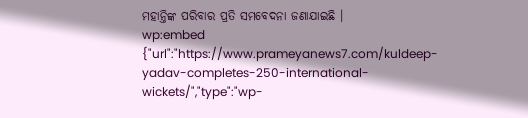ମହାନ୍ତିଙ୍କ ପରିବାର ପ୍ରତି ସମବେଦନା ଜଣାଯାଇଛି ।
wp:embed {"url":"https://www.prameyanews7.com/kuldeep-yadav-completes-250-international-wickets/","type":"wp-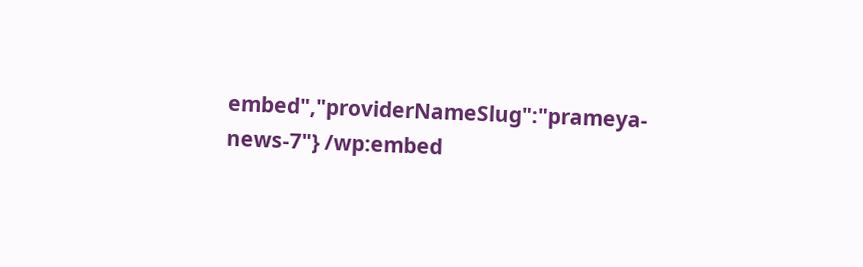embed","providerNameSlug":"prameya-news-7"} /wp:embed